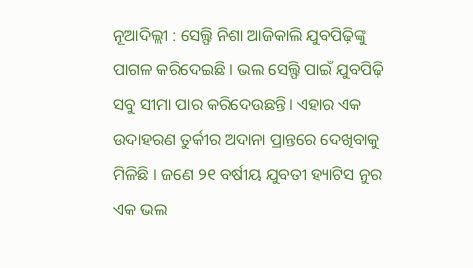ନୂଆଦିଲ୍ଲୀ : ସେଲ୍ଫି ନିଶା ଆଜିକାଲି ଯୁବପିଢ଼ିଙ୍କୁ ପାଗଳ କରିଦେଇଛି । ଭଲ ସେଲ୍ଫି ପାଇଁ ଯୁବପିଢ଼ି ସବୁ ସୀମା ପାର କରିଦେଉଛନ୍ତି। ଏହାର ଏକ ଉଦାହରଣ ତୁର୍କୀର ଅଦାନା ପ୍ରାନ୍ତରେ ଦେଖିବାକୁ ମିଳିଛି । ଜଣେ ୨୧ ବର୍ଷୀୟ ଯୁବତୀ ହ୍ୟାଟିସ ନୁର ଏକ ଭଲ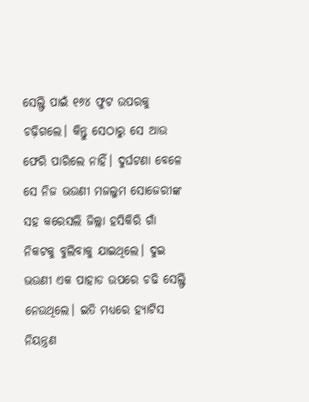ସେଲ୍ଫି ପାଇଁ ୧୬୪ ଫୁଟ ଉପରକୁ ଚଢ଼ିଗଲେ। କିନ୍ତୁ ସେଠାରୁ ସେ ଆଉ ଫେରି ପାରିଲେ ନାହିଁ। ଦୁର୍ଘଟଣା ବେଳେ ସେ ନିଜ ଭଉଣୀ ମଜଲୁମ ସୋଜେରୀଙ୍କ ସହ କରେସଲି ଜିଲ୍ଲା ହସିକିରି ଗାଁ ନିକଟକୁ ବୁଲିବାକୁ ଯାଇଥିଲେ। ଦୁଇ ଭଉଣୀ ଏକ ପାହାଡ ଉପରେ ଚଢି ସେଲ୍ଫି ନେଉଥିଲେ। ଇତି ମଧ୍ୟରେ ହ୍ୟାଟିସ ନିୟନ୍ତ୍ରଣ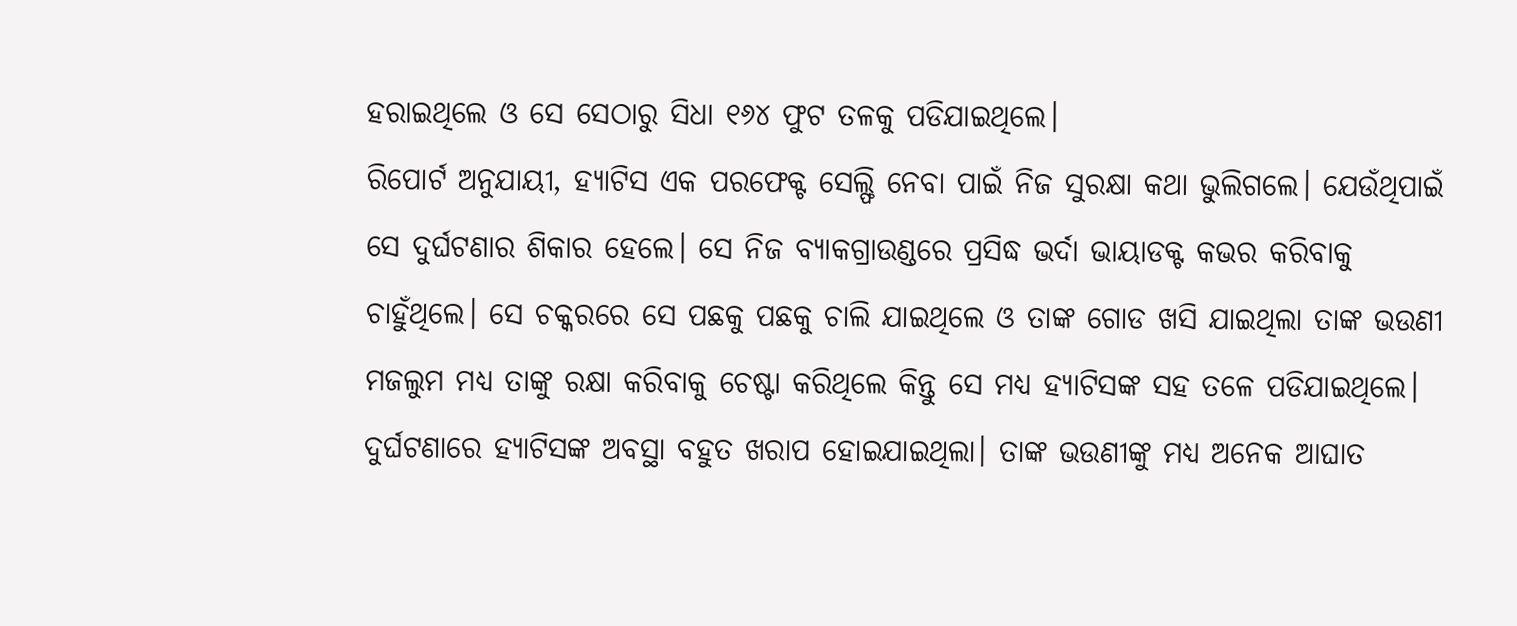ହରାଇଥିଲେ ଓ ସେ ସେଠାରୁ ସିଧା ୧୬୪ ଫୁଟ ତଳକୁ ପଡିଯାଇଥିଲେ।
ରିପୋର୍ଟ ଅନୁଯାୟୀ, ହ୍ୟାଟିସ ଏକ ପରଫେକ୍ଟ ସେଲ୍ଫି ନେବା ପାଇଁ ନିଜ ସୁରକ୍ଷା କଥା ଭୁଲିଗଲେ। ଯେଉଁଥିପାଇଁ ସେ ଦୁର୍ଘଟଣାର ଶିକାର ହେଲେ। ସେ ନିଜ ବ୍ୟାକଗ୍ରାଉଣ୍ଡରେ ପ୍ରସିଦ୍ଧ ଭର୍ଦା ଭାୟାଡକ୍ଟ କଭର କରିବାକୁ ଚାହୁଁଥିଲେ। ସେ ଚକ୍କରରେ ସେ ପଛକୁ ପଛକୁ ଚାଲି ଯାଇଥିଲେ ଓ ତାଙ୍କ ଗୋଡ ଖସି ଯାଇଥିଲା ତାଙ୍କ ଭଉଣୀ ମଜଲୁମ ମଧ୍ୟ ତାଙ୍କୁ ରକ୍ଷା କରିବାକୁ ଚେଷ୍ଟା କରିଥିଲେ କିନ୍ତୁ ସେ ମଧ୍ୟ ହ୍ୟାଟିସଙ୍କ ସହ ତଳେ ପଡିଯାଇଥିଲେ। ଦୁର୍ଘଟଣାରେ ହ୍ୟାଟିସଙ୍କ ଅବସ୍ଥା ବହୁତ ଖରାପ ହୋଇଯାଇଥିଲା। ତାଙ୍କ ଭଉଣୀଙ୍କୁ ମଧ୍ୟ ଅନେକ ଆଘାତ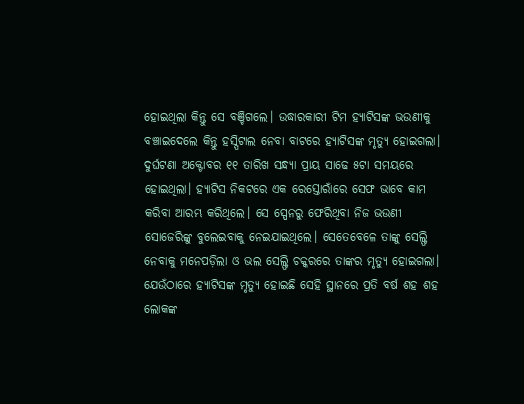ହୋଇଥିଲା କିନ୍ତୁ ସେ ବଞ୍ଚିଗଲେ। ଉଦ୍ଧାରକାରୀ ଟିମ ହ୍ୟାଟିସଙ୍କ ଭଉଣୀକୁ ବଞ୍ଚାଇଦେଲେ କିନ୍ତୁ ହସ୍ପିଟାଲ ନେବା ବାଟରେ ହ୍ୟାଟିସଙ୍କ ମୃତ୍ୟୁ ହୋଇଗଲା।
ଦୁର୍ଘଟଣା ଅକ୍ଟୋବର ୧୧ ତାରିଖ ସନ୍ଧ୍ୟା ପ୍ରାୟ ସାଢେ ୫ଟା ସମୟରେ ହୋଇଥିଲା। ହ୍ୟାଟିସ ନିକଟରେ ଏକ ରେସ୍ତୋରାଁରେ ସେଫ ଭାବେ କାମ କରିବା ଆରମ୍ଭ କରିଥିଲେ। ସେ ସ୍ପେନରୁ ଫେରିଥିବା ନିଜ ଭଉଣୀ ସୋଜେରିଙ୍କୁ ବୁଲେଇବାକୁ ନେଇଯାଇଥିଲେ। ସେତେବେଳେ ତାଙ୍କୁ ସେଲ୍ଫି ନେବାକୁ ମନେପଡ଼ିଲା ଓ ଭଲ ସେଲ୍ଫି ଚକ୍କରରେ ତାଙ୍କର ମୃତ୍ୟୁ ହୋଇଗଲା। ଯେଉଁଠାରେ ହ୍ୟାଟିସଙ୍କ ମୃତ୍ୟୁ ହୋଇଛି ସେହି ସ୍ଥାନରେ ପ୍ରତି ବର୍ଷ ଶହ ଶହ ଲୋକଙ୍କ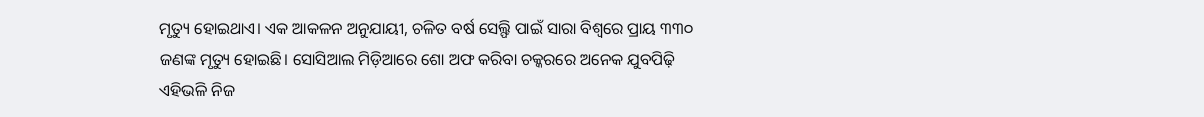ମୃତ୍ୟୁ ହୋଇଥାଏ। ଏକ ଆକଳନ ଅନୁଯାୟୀ, ଚଳିତ ବର୍ଷ ସେଲ୍ଫି ପାଇଁ ସାରା ବିଶ୍ୱରେ ପ୍ରାୟ ୩୩୦ ଜଣଙ୍କ ମୃତ୍ୟୁ ହୋଇଛି। ସୋସିଆଲ ମିଡ଼ିଆରେ ଶୋ ଅଫ କରିବା ଚକ୍କରରେ ଅନେକ ଯୁବପିଢ଼ି ଏହିଭଳି ନିଜ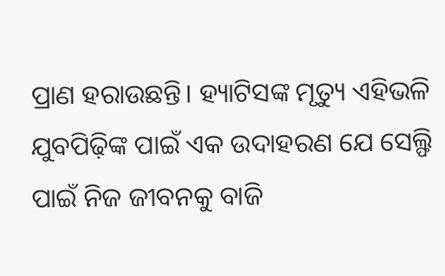ପ୍ରାଣ ହରାଉଛନ୍ତି। ହ୍ୟାଟିସଙ୍କ ମୃତ୍ୟୁ ଏହିଭଳି ଯୁବପିଢ଼ିଙ୍କ ପାଇଁ ଏକ ଉଦାହରଣ ଯେ ସେଲ୍ଫି ପାଇଁ ନିଜ ଜୀବନକୁ ବାଜି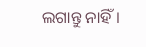ଲଗାନ୍ତୁ ନାହିଁ।